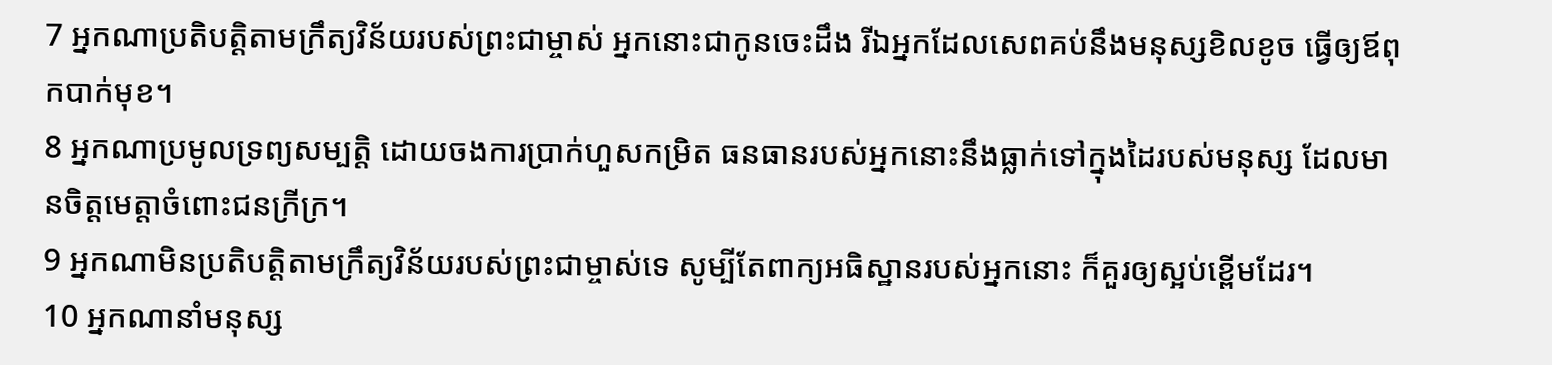7 អ្នកណាប្រតិបត្តិតាមក្រឹត្យវិន័យរបស់ព្រះជាម្ចាស់ អ្នកនោះជាកូនចេះដឹង រីឯអ្នកដែលសេពគប់នឹងមនុស្សខិលខូច ធ្វើឲ្យឪពុកបាក់មុខ។
8 អ្នកណាប្រមូលទ្រព្យសម្បត្តិ ដោយចងការប្រាក់ហួសកម្រិត ធនធានរបស់អ្នកនោះនឹងធ្លាក់ទៅក្នុងដៃរបស់មនុស្ស ដែលមានចិត្តមេត្តាចំពោះជនក្រីក្រ។
9 អ្នកណាមិនប្រតិបត្តិតាមក្រឹត្យវិន័យរបស់ព្រះជាម្ចាស់ទេ សូម្បីតែពាក្យអធិស្ឋានរបស់អ្នកនោះ ក៏គួរឲ្យស្អប់ខ្ពើមដែរ។
10 អ្នកណានាំមនុស្ស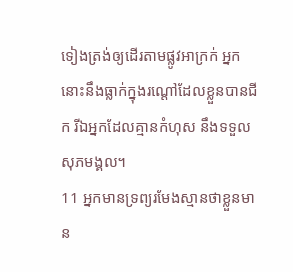ទៀងត្រង់ឲ្យដើរតាមផ្លូវអាក្រក់ អ្នកនោះនឹងធ្លាក់ក្នុងរណ្ដៅដែលខ្លួនបានជីក រីឯអ្នកដែលគ្មានកំហុស នឹងទទួលសុភមង្គល។
11 អ្នកមានទ្រព្យរមែងស្មានថាខ្លួនមាន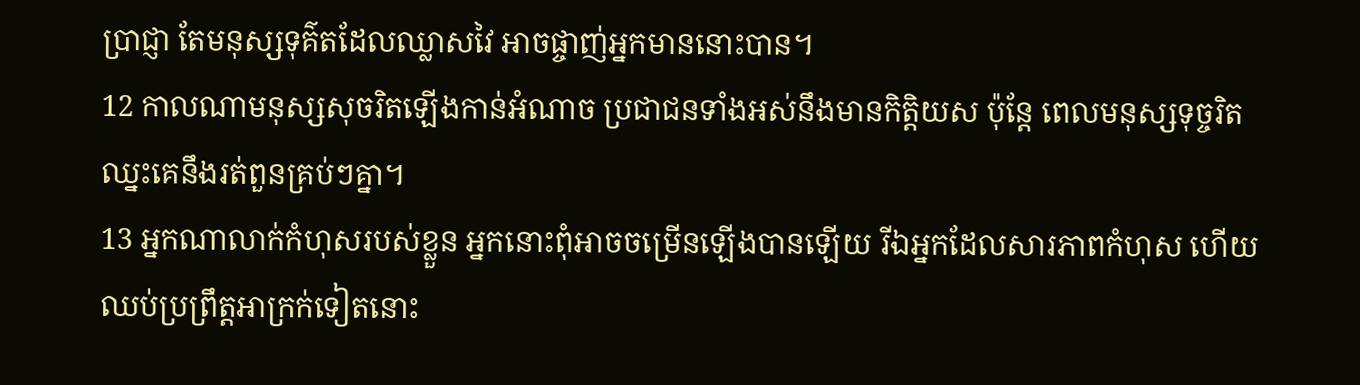ប្រាជ្ញា តែមនុស្សទុគ៌តដែលឈ្លាសវៃ អាចផ្ចាញ់អ្នកមាននោះបាន។
12 កាលណាមនុស្សសុចរិតឡើងកាន់អំណាច ប្រជាជនទាំងអស់នឹងមានកិត្តិយស ប៉ុន្តែ ពេលមនុស្សទុច្ចរិតឈ្នះគេនឹងរត់ពួនគ្រប់ៗគ្នា។
13 អ្នកណាលាក់កំហុសរបស់ខ្លួន អ្នកនោះពុំអាចចម្រើនឡើងបានឡើយ រីឯអ្នកដែលសារភាពកំហុស ហើយឈប់ប្រព្រឹត្តអាក្រក់ទៀតនោះ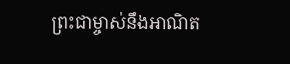ព្រះជាម្ចាស់នឹងអាណិត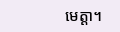មេត្តា។